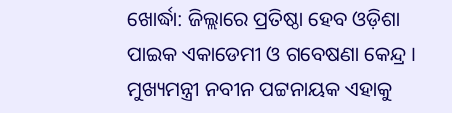ଖୋର୍ଦ୍ଧା: ଜିଲ୍ଲାରେ ପ୍ରତିଷ୍ଠା ହେବ ଓଡ଼ିଶା ପାଇକ ଏକାଡେମୀ ଓ ଗବେଷଣା କେନ୍ଦ୍ର । ମୁଖ୍ୟମନ୍ତ୍ରୀ ନବୀନ ପଟ୍ଟନାୟକ ଏହାକୁ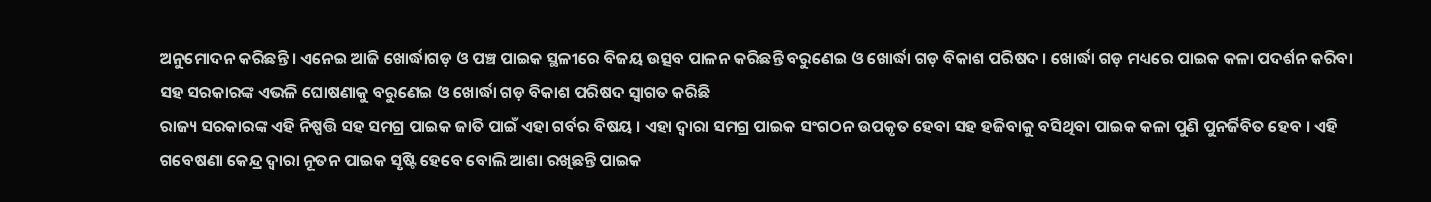ଅନୁମୋଦନ କରିଛନ୍ତି । ଏନେଇ ଆଜି ଖୋର୍ଦ୍ଧାଗଡ଼ ଓ ପଞ୍ଚ ପାଇକ ସ୍ଥଳୀରେ ବିଜୟ ଉତ୍ସବ ପାଳନ କରିଛନ୍ତି ବରୁଣେଇ ଓ ଖୋର୍ଦ୍ଧା ଗଡ଼ ବିକାଶ ପରିଷଦ । ଖୋର୍ଦ୍ଧା ଗଡ଼ ମଧ୍ୟରେ ପାଇକ କଳା ପଦର୍ଶନ କରିବା ସହ ସରକାରଙ୍କ ଏଭଳି ଘୋଷଣାକୁ ବରୁଣେଇ ଓ ଖୋର୍ଦ୍ଧା ଗଡ଼ ବିକାଶ ପରିଷଦ ସ୍ୱାଗତ କରିଛି
ରାଜ୍ୟ ସରକାରଙ୍କ ଏହି ନିଷ୍ପତ୍ତି ସହ ସମଗ୍ର ପାଇକ ଜାତି ପାଇଁ ଏହା ଗର୍ବର ବିଷୟ । ଏହା ଦ୍ୱାରା ସମଗ୍ର ପାଇକ ସଂଗଠନ ଉପକୃତ ହେବା ସହ ହଜିବାକୁ ବସିଥିବା ପାଇକ କଳା ପୁଣି ପୁନର୍ଜିବିତ ହେବ । ଏହି ଗବେଷଣା କେନ୍ଦ୍ର ଦ୍ୱାରା ନୂତନ ପାଇକ ସୃଷ୍ଟି ହେବେ ବୋଲି ଆଶା ରଖିଛନ୍ତି ପାଇକ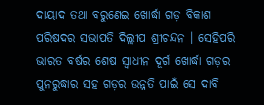ଦାୟାଦ ତଥା ବରୁଣେଇ ଖୋର୍ଦ୍ଧା ଗଡ଼ ବିକାଶ ପରିଷଦର ସଭାପତି ଦିଲ୍ଲୀପ ଶ୍ରୀଚନ୍ଦନ । ସେହିପରି ଭାରତ ବର୍ଷର ଶେଷ ସ୍ୱାଧୀନ ଦୂର୍ଗ ଖୋର୍ଦ୍ଧା ଗଡ଼ର ପୁନରୁଦ୍ଧାର ସହ ଗଡ଼ର ଉନ୍ନତି ପାଇଁ ସେ ଦାବି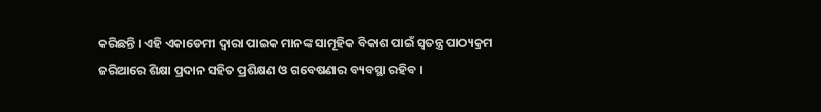କରିଛନ୍ତି । ଏହି ଏକାଡେମୀ ଦ୍ୱାରା ପାଇକ ମାନଙ୍କ ସାମୂହିକ ବିକାଶ ପାଇଁ ସ୍ବତନ୍ତ୍ର ପାଠ୍ୟକ୍ରମ ଜରିଆରେ ଶିକ୍ଷା ପ୍ରଦାନ ସହିତ ପ୍ରଶିକ୍ଷଣ ଓ ଗବେଷଣାର ବ୍ୟବସ୍ଥା ରହିବ ।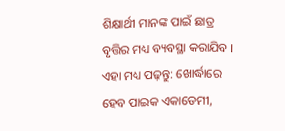ଶିକ୍ଷାର୍ଥୀ ମାନଙ୍କ ପାଇଁ ଛାତ୍ର ବୃତ୍ତିର ମଧ୍ୟ ବ୍ୟବସ୍ଥା କରାଯିବ ।
ଏହା ମଧ୍ୟ ପଢ଼ନ୍ତୁ: ଖୋର୍ଦ୍ଧାରେ ହେବ ପାଇକ ଏକାଡେମୀ,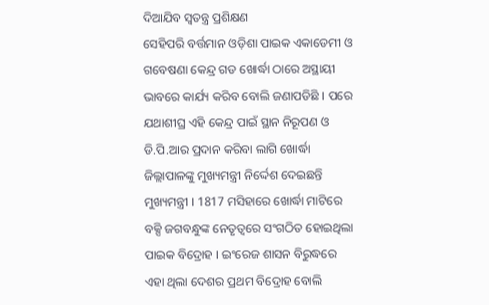ଦିଆଯିବ ସ୍ବତନ୍ତ୍ର ପ୍ରଶିକ୍ଷଣ
ସେହିପରି ବର୍ତ୍ତମାନ ଓଡ଼ିଶା ପାଇକ ଏକାଡେମୀ ଓ ଗବେଷଣା କେନ୍ଦ୍ର ଗଡ ଖୋର୍ଦ୍ଧା ଠାରେ ଅସ୍ଥାୟୀ ଭାବରେ କାର୍ଯ୍ୟ କରିବ ବୋଲି ଜଣାପଡିଛି । ପରେ ଯଥାଶୀଘ୍ର ଏହି କେନ୍ଦ୍ର ପାଇଁ ସ୍ଥାନ ନିରୂପଣ ଓ ଡି.ପି.ଆର ପ୍ରଦାନ କରିବା ଲାଗି ଖୋର୍ଦ୍ଧା ଜିଲ୍ଲାପାଳଙ୍କୁ ମୁଖ୍ୟମନ୍ତ୍ରୀ ନିର୍ଦ୍ଦେଶ ଦେଇଛନ୍ତି ମୁଖ୍ୟମନ୍ତ୍ରୀ । 1817 ମସିହାରେ ଖୋର୍ଦ୍ଧା ମାଟିରେ ବକ୍ସି ଜଗବନ୍ଧୁଙ୍କ ନେତୃତ୍ବରେ ସଂଗଠିତ ହୋଇଥିଲା ପାଇକ ବିଦ୍ରୋହ । ଇଂରେଜ ଶାସନ ବିରୁଦ୍ଧରେ ଏହା ଥିଲା ଦେଶର ପ୍ରଥମ ବିଦ୍ରୋହ ବୋଲି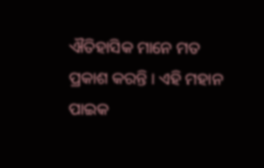ଐତିହାସିକ ମାନେ ମତ ପ୍ରକାଶ କରନ୍ତି । ଏହି ମହାନ ପାଇକ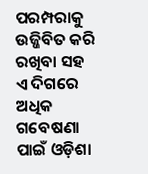ପରମ୍ପରାକୁ ଉଜ୍ଜିବିତ କରି ରଖିବା ସହ ଏ ଦିଗରେ ଅଧିକ ଗବେଷଣା ପାଇଁ ଓଡ଼ିଶା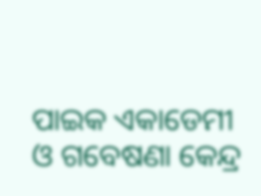ପାଇକ ଏକାଡେମୀ ଓ ଗବେଷଣା କେନ୍ଦ୍ର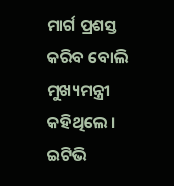ମାର୍ଗ ପ୍ରଶସ୍ତ କରିବ ବୋଲି ମୁଖ୍ୟମନ୍ତ୍ରୀ କହିଥିଲେ ।
ଇଟିଭି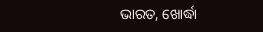ଭାରତ, ଖୋର୍ଦ୍ଧା